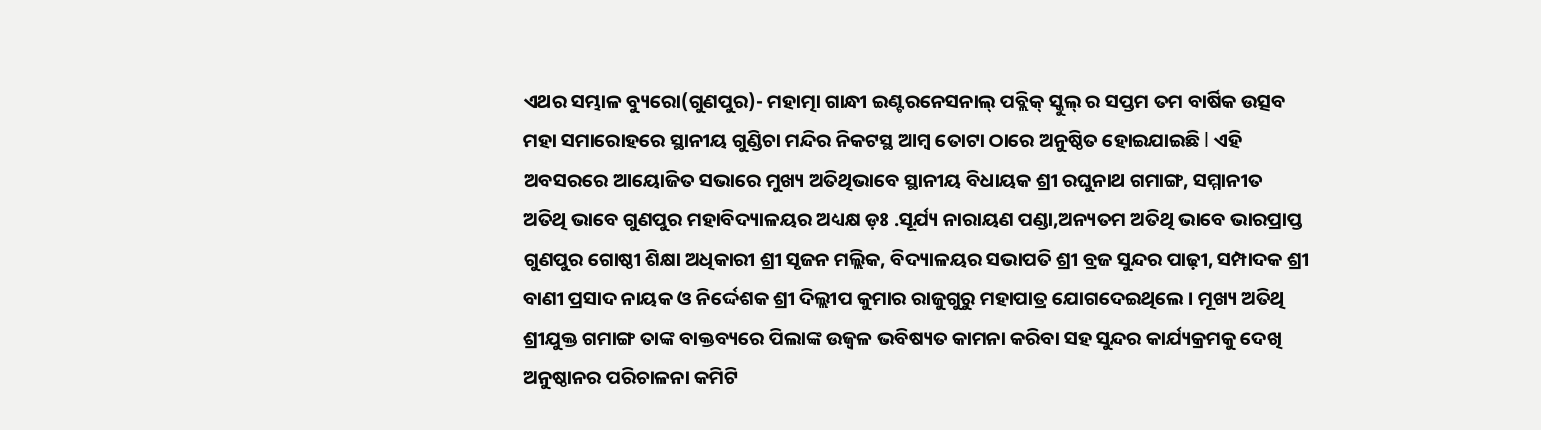ଏଥର ସମ୍ଭାଳ ବ୍ୟୁରୋ(ଗୁଣପୁର)- ମହାତ୍ମା ଗାନ୍ଧୀ ଇଣ୍ଟରନେସନାଲ୍ ପବ୍ଲିକ୍ ସ୍କୁଲ୍ ର ସପ୍ତମ ତମ ବାର୍ଷିକ ଉତ୍ସବ ମହା ସମାରୋହରେ ସ୍ଥାନୀୟ ଗୁଣ୍ଡିଚା ମନ୍ଦିର ନିକଟସ୍ଥ ଆମ୍ବ ତୋଟା ଠାରେ ଅନୁଷ୍ଠିତ ହୋଇଯାଇଛି l ଏହି ଅବସରରେ ଆୟୋଜିତ ସଭାରେ ମୁଖ୍ୟ ଅତିଥିଭାବେ ସ୍ଥାନୀୟ ବିଧାୟକ ଶ୍ରୀ ରଘୁନାଥ ଗମାଙ୍ଗ, ସମ୍ମାନୀତ ଅତିଥି ଭାବେ ଗୁଣପୁର ମହାବିଦ୍ୟାଳୟର ଅଧ୍ୟକ୍ଷ ଡ଼ଃ .ସୂର୍ଯ୍ୟ ନାରାୟଣ ପଣ୍ଡା,ଅନ୍ୟତମ ଅତିଥି ଭାବେ ଭାରପ୍ରାପ୍ତ ଗୁଣପୁର ଗୋଷ୍ଠୀ ଶିକ୍ଷା ଅଧିକାରୀ ଶ୍ରୀ ସୃଜନ ମଲ୍ଲିକ, ବିଦ୍ୟାଳୟର ସଭାପତି ଶ୍ରୀ ବ୍ରଜ ସୁନ୍ଦର ପାଢ଼ୀ, ସମ୍ପାଦକ ଶ୍ରୀ ବାଣୀ ପ୍ରସାଦ ନାୟକ ଓ ନିର୍ଦ୍ଦେଶକ ଶ୍ରୀ ଦିଲ୍ଲୀପ କୁମାର ରାଜୁଗୁରୁ ମହାପାତ୍ର ଯୋଗଦେଇଥିଲେ । ମୂଖ୍ୟ ଅତିଥି ଶ୍ରୀଯୁକ୍ତ ଗମାଙ୍ଗ ତାଙ୍କ ବାକ୍ତବ୍ୟରେ ପିଲାଙ୍କ ଉଜ୍ବଳ ଭବିଷ୍ୟତ କାମନା କରିବା ସହ ସୁନ୍ଦର କାର୍ଯ୍ୟକ୍ରମକୁ ଦେଖି ଅନୁଷ୍ଠାନର ପରିଚାଳନା କମିଟି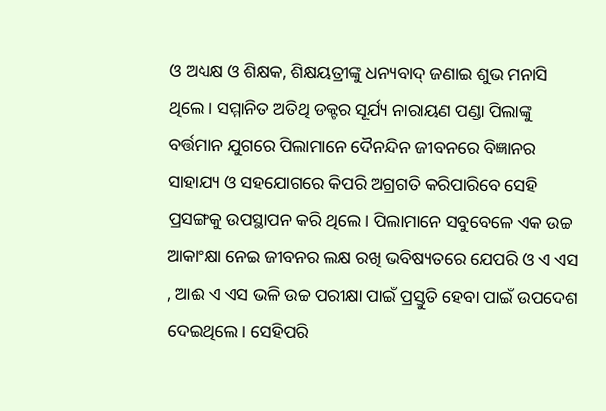ଓ ଅଧ୍ୟକ୍ଷ ଓ ଶିକ୍ଷକ, ଶିକ୍ଷୟତ୍ରୀଙ୍କୁ ଧନ୍ୟବାଦ୍ ଜଣାଇ ଶୁଭ ମନାସି ଥିଲେ। ସମ୍ମାନିତ ଅତିଥି ଡକ୍ଟର ସୂର୍ଯ୍ୟ ନାରାୟଣ ପଣ୍ଡା ପିଲାଙ୍କୁ ବର୍ତ୍ତମାନ ଯୁଗରେ ପିଲାମାନେ ଦୈନନ୍ଦିନ ଜୀବନରେ ବିଜ୍ଞାନର ସାହାଯ୍ୟ ଓ ସହଯୋଗରେ କିପରି ଅଗ୍ରଗତି କରିପାରିବେ ସେହି ପ୍ରସଙ୍ଗକୁ ଉପସ୍ଥାପନ କରି ଥିଲେ। ପିଲାମାନେ ସବୁବେଳେ ଏକ ଉଚ୍ଚ ଆକାଂକ୍ଷା ନେଇ ଜୀବନର ଲକ୍ଷ ରଖି ଭବିଷ୍ୟତରେ ଯେପରି ଓ ଏ ଏସ , ଆଈ ଏ ଏସ ଭଳି ଉଚ୍ଚ ପରୀକ୍ଷା ପାଇଁ ପ୍ରସ୍ତୁତି ହେବା ପାଇଁ ଉପଦେଶ ଦେଇଥିଲେ। ସେହିପରି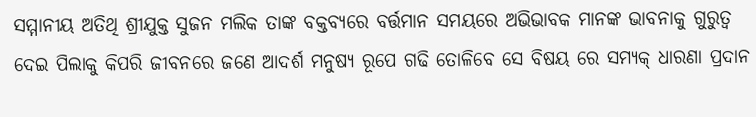ସମ୍ମାନୀୟ ଅତିଥି ଶ୍ରୀଯୁକ୍ତ ସୁଜନ ମଲିକ ତାଙ୍କ ବକ୍ତବ୍ୟରେ ବର୍ତ୍ତମାନ ସମୟରେ ଅଭିଭାବକ ମାନଙ୍କ ଭାବନାକୁ ଗୁରୁତ୍ଵ ଦେଇ ପିଲାକୁ କିପରି ଜୀବନରେ ଜଣେ ଆଦର୍ଶ ମନୁଷ୍ୟ ରୂପେ ଗଢି ତୋଳିବେ ସେ ବିଷୟ ରେ ସମ୍ୟକ୍ ଧାରଣା ପ୍ରଦାନ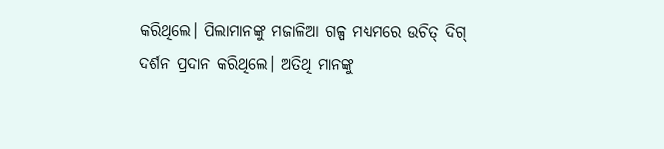କରିଥିଲେ। ପିଲାମାନଙ୍କୁ ମଜାଳିଆ ଗଳ୍ପ ମଧ୍ୟମରେ ଉଚିତ୍ ଦିଗ୍ ଦର୍ଶନ ପ୍ରଦାନ କରିଥିଲେ। ଅତିଥି ମାନଙ୍କୁ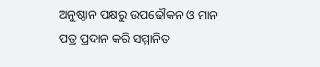ଅନୁଷ୍ଠାନ ପକ୍ଷରୁ ଉପଢୌକନ ଓ ମାନ ପତ୍ର ପ୍ରଦାନ କରି ସମ୍ମାନିତ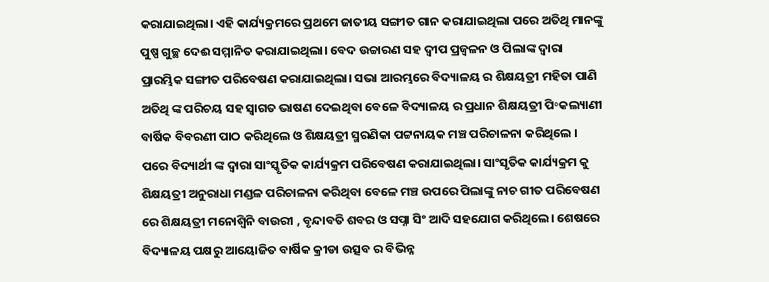କରାଯାଇଥିଲା। ଏହି କାର୍ଯ୍ୟକ୍ରମରେ ପ୍ରଥମେ ଜାତୀୟ ସଙ୍ଗୀତ ଗାନ କରାଯାଇଥିଲା ପରେ ଅତିଥି ମାନଙ୍କୁ ପୁଷ୍ପ ଗୁଚ୍ଛ ଦେଈ ସମ୍ମାନିତ କରାଯାଇଥିଲା। ବେଦ ଉଚ୍ଚାରଣ ସହ ଦ୍ଵୀପ ପ୍ରଜ୍ବଳନ ଓ ପିଲାଙ୍କ ଦ୍ଵାରା ପ୍ରାରମ୍ଭିକ ସଙ୍ଗୀତ ପରିବେଷଣ କରାଯାଇଥିଲା। ସଭା ଆରମ୍ଭରେ ବିଦ୍ୟାଳୟ ର ଶିକ୍ଷୟତ୍ରୀ ମହିତା ପାଣି ଅତିଥି ଙ୍କ ପରିଚୟ ସହ ସ୍ଵାଗତ ଭାଷଣ ଦେଇଥିବା ବେଳେ ବିଦ୍ୟାଳୟ ର ପ୍ରଧାନ ଶିକ୍ଷୟତ୍ରୀ ପି॰କଲ୍ୟାଣୀ ବାର୍ଷିକ ବିବରଣୀ ପାଠ କରିଥିଲେ ଓ ଶିକ୍ଷୟତ୍ରୀ ସ୍ମରଣିକା ପଟ୍ଟନାୟକ ମଞ୍ଚ ପରିଚାଳନା କରିଥିଲେ । ପରେ ବିଦ୍ୟାର୍ଥୀ ଙ୍କ ଦ୍ଵାରା ସାଂସ୍କୃତିକ କାର୍ଯ୍ୟକ୍ରମ ପରିବେଷଣ କରାଯାଇଥିଲା। ସାଂସୃତିକ କାର୍ଯ୍ୟକ୍ରମ କୁ ଶିକ୍ଷୟତ୍ରୀ ଅନୁରାଧା ମଣ୍ଡଳ ପରିଚାଳନା କରିଥିବା ବେଳେ ମଞ୍ଚ ଉପରେ ପିଲାଙ୍କୁ ନାଚ ଗୀତ ପରିବେଷଣ ରେ ଶିକ୍ଷୟତ୍ରୀ ମନୋଶ୍ଵିନି ବାଉରୀ , ବୃନ୍ଦାବତି ଶବର ଓ ସପ୍ନା ସିଂ ଆଦି ସହଯୋଗ କରିଥିଲେ। ଶେଷରେ ବିଦ୍ୟାଳୟ ପକ୍ଷରୁ ଆୟୋଜିତ ବାର୍ଷିକ କ୍ରୀଡା ଉତ୍ସବ ର ବିଭିନ୍ନ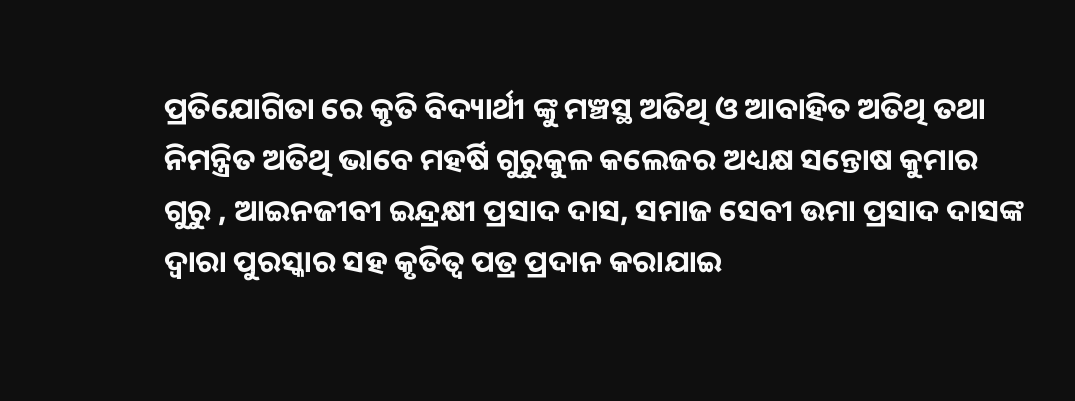ପ୍ରତିଯୋଗିତା ରେ କୃତି ବିଦ୍ୟାର୍ଥୀ ଙ୍କୁ ମଞ୍ଚସ୍ଥ ଅତିଥି ଓ ଆବାହିତ ଅତିଥି ତଥା ନିମନ୍ତ୍ରିତ ଅତିଥି ଭାବେ ମହର୍ଷି ଗୁରୁକୁଳ କଲେଜର ଅଧ୍ୟକ୍ଷ ସନ୍ତୋଷ କୁମାର ଗୁରୁ , ଆଇନଜୀବୀ ଇନ୍ଦ୍ରକ୍ଷୀ ପ୍ରସାଦ ଦାସ, ସମାଜ ସେବୀ ଉମା ପ୍ରସାଦ ଦାସଙ୍କ ଦ୍ଵାରା ପୁରସ୍କାର ସହ କୃତିତ୍ୱ ପତ୍ର ପ୍ରଦାନ କରାଯାଇ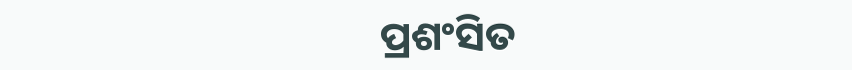ପ୍ରଶଂସିତ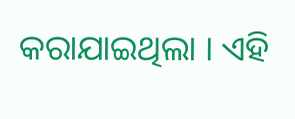କରାଯାଇଥିଲା । ଏହି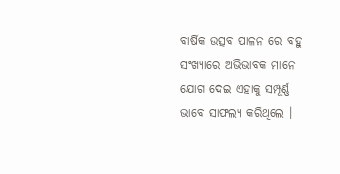ବାର୍ଷିକ ଉତ୍ସବ ପାଳନ ରେ ବହୁ ସଂଖ୍ୟାରେ ଅଭିଭାବକ ମାନେ ଯୋଗ ଦେଇ ଏହାକୁ ସମ୍ପୂର୍ଣ୍ଣ ଭାବେ ସାଫଲ୍ୟ କରିଥିଲେ ।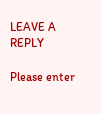LEAVE A REPLY

Please enter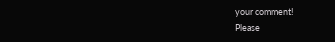your comment!
Please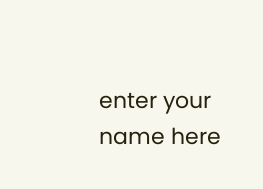enter your name here